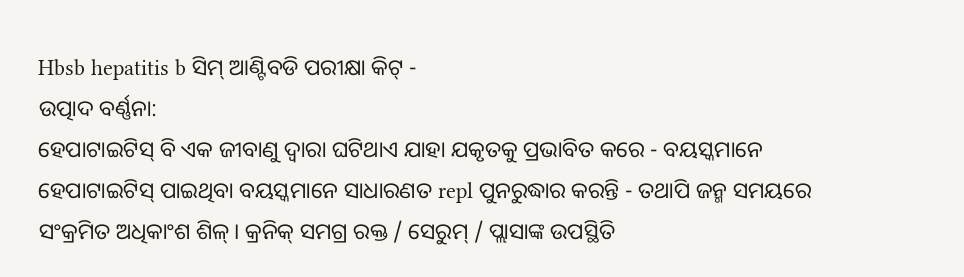Hbsb hepatitis b ସିମ୍ ଆଣ୍ଟିବଡି ପରୀକ୍ଷା କିଟ୍ -
ଉତ୍ପାଦ ବର୍ଣ୍ଣନା:
ହେପାଟାଇଟିସ୍ ବି ଏକ ଜୀବାଣୁ ଦ୍ୱାରା ଘଟିଥାଏ ଯାହା ଯକୃତକୁ ପ୍ରଭାବିତ କରେ - ବୟସ୍କମାନେ ହେପାଟାଇଟିସ୍ ପାଇଥିବା ବୟସ୍କମାନେ ସାଧାରଣତ repl ପୁନରୁଦ୍ଧାର କରନ୍ତି - ତଥାପି ଜନ୍ମ ସମୟରେ ସଂକ୍ରମିତ ଅଧିକାଂଶ ଶିଳ୍। କ୍ରନିକ୍ ସମଗ୍ର ରକ୍ତ / ସେରୁମ୍ / ପ୍ଲାସାଙ୍କ ଉପସ୍ଥିତି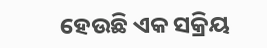ହେଉଛି ଏକ ସକ୍ରିୟ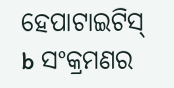ହେପାଟାଇଟିସ୍ b ସଂକ୍ରମଣର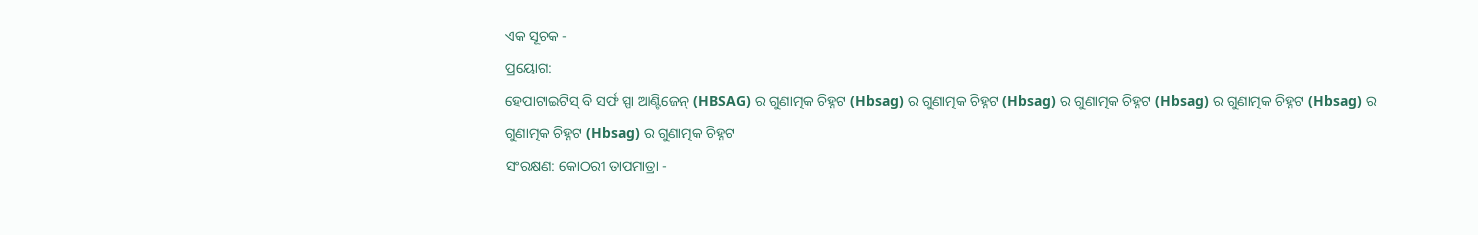ଏକ ସୂଚକ -
ପ୍ରୟୋଗ:
ହେପାଟାଇଟିସ୍ ବି ସର୍ଫ ସ୍ପା ଆଣ୍ଟିଜେନ୍ (HBSAG) ର ଗୁଣାତ୍ମକ ଚିହ୍ନଟ (Hbsag) ର ଗୁଣାତ୍ମକ ଚିହ୍ନଟ (Hbsag) ର ଗୁଣାତ୍ମକ ଚିହ୍ନଟ (Hbsag) ର ଗୁଣାତ୍ମକ ଚିହ୍ନଟ (Hbsag) ର ଗୁଣାତ୍ମକ ଚିହ୍ନଟ (Hbsag) ର ଗୁଣାତ୍ମକ ଚିହ୍ନଟ
ସଂରକ୍ଷଣ: କୋଠରୀ ତାପମାତ୍ରା -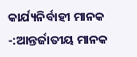କାର୍ଯ୍ୟନିର୍ବାହୀ ମାନକ -:ଆନ୍ତର୍ଜାତୀୟ ମାନକ